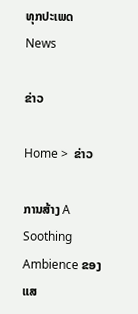ທຸກປະເພດ
News

ຂ່າວ

Home >  ຂ່າວ

ການສ້າງ A Soothing Ambience ຂອງແສ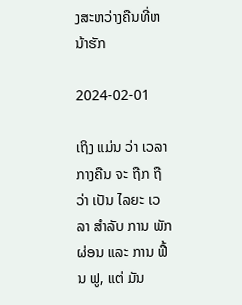ງສະຫວ່າງຄືນທີ່ຫນ້າຮັກ

2024-02-01

ເຖິງ ແມ່ນ ວ່າ ເວລາ ກາງຄືນ ຈະ ຖືກ ຖື ວ່າ ເປັນ ໄລຍະ ເວລາ ສໍາລັບ ການ ພັກຜ່ອນ ແລະ ການ ຟື້ນ ຟູ, ແຕ່ ມັນ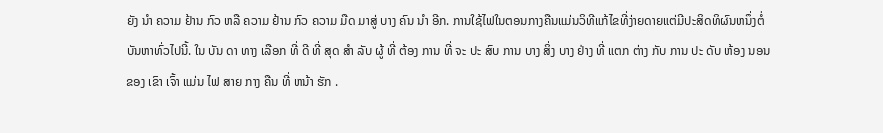ຍັງ ນໍາ ຄວາມ ຢ້ານ ກົວ ຫລື ຄວາມ ຢ້ານ ກົວ ຄວາມ ມືດ ມາສູ່ ບາງ ຄົນ ນໍາ ອີກ. ການໃຊ້ໄຟໃນຕອນກາງຄືນແມ່ນວິທີແກ້ໄຂທີ່ງ່າຍດາຍແຕ່ມີປະສິດທິຜົນຫນຶ່ງຕໍ່ບັນຫາທົ່ວໄປນີ້. ໃນ ບັນ ດາ ທາງ ເລືອກ ທີ່ ດີ ທີ່ ສຸດ ສໍາ ລັບ ຜູ້ ທີ່ ຕ້ອງ ການ ທີ່ ຈະ ປະ ສົບ ການ ບາງ ສິ່ງ ບາງ ຢ່າງ ທີ່ ແຕກ ຕ່າງ ກັບ ການ ປະ ດັບ ຫ້ອງ ນອນ ຂອງ ເຂົາ ເຈົ້າ ແມ່ນ ໄຟ ສາຍ ກາງ ຄືນ ທີ່ ຫນ້າ ຮັກ .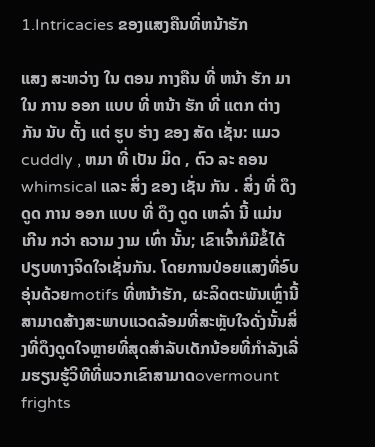1.Intricacies ຂອງແສງຄືນທີ່ຫນ້າຮັກ

ແສງ ສະຫວ່າງ ໃນ ຕອນ ກາງຄືນ ທີ່ ຫນ້າ ຮັກ ມາ ໃນ ການ ອອກ ແບບ ທີ່ ຫນ້າ ຮັກ ທີ່ ແຕກ ຕ່າງ ກັນ ນັບ ຕັ້ງ ແຕ່ ຮູບ ຮ່າງ ຂອງ ສັດ ເຊັ່ນ: ແມວ cuddly , ຫມາ ທີ່ ເປັນ ມິດ , ຕົວ ລະ ຄອນ whimsical ແລະ ສິ່ງ ຂອງ ເຊັ່ນ ກັນ . ສິ່ງ ທີ່ ດຶງ ດູດ ການ ອອກ ແບບ ທີ່ ດຶງ ດູດ ເຫລົ່າ ນີ້ ແມ່ນ ເກີນ ກວ່າ ຄວາມ ງາມ ເທົ່າ ນັ້ນ; ເຂົາເຈົ້າກໍມີຂໍ້ໄດ້ປຽບທາງຈິດໃຈເຊັ່ນກັນ. ໂດຍການປ່ອຍແສງທີ່ອົບອຸ່ນດ້ວຍmotifs ທີ່ຫນ້າຮັກ, ຜະລິດຕະພັນເຫຼົ່ານີ້ສາມາດສ້າງສະພາບແວດລ້ອມທີ່ສະຫຼັບໃຈດັ່ງນັ້ນສິ່ງທີ່ດຶງດູດໃຈຫຼາຍທີ່ສຸດສໍາລັບເດັກນ້ອຍທີ່ກໍາລັງເລີ່ມຮຽນຮູ້ວິທີທີ່ພວກເຂົາສາມາດovermount frights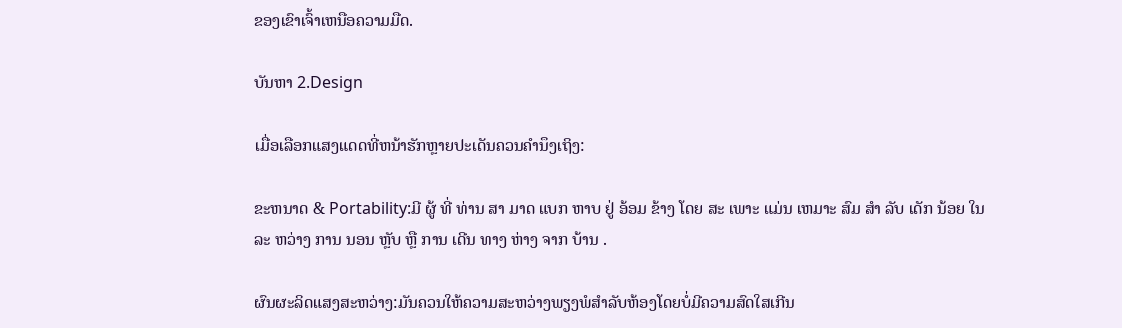ຂອງເຂົາເຈົ້າເຫນືອຄວາມມືດ.

ບັນຫາ 2.Design

ເມື່ອເລືອກແສງແດດທີ່ຫນ້າຮັກຫຼາຍປະເດັນຄວນຄໍານຶງເຖິງ:

ຂະຫນາດ & Portability:ມີ ຜູ້ ທີ່ ທ່ານ ສາ ມາດ ແບກ ຫາບ ຢູ່ ອ້ອມ ຂ້າງ ໂດຍ ສະ ເພາະ ແມ່ນ ເຫມາະ ສົມ ສໍາ ລັບ ເດັກ ນ້ອຍ ໃນ ລະ ຫວ່າງ ການ ນອນ ຫຼັບ ຫຼື ການ ເດີນ ທາງ ຫ່າງ ຈາກ ບ້ານ .

ຜົນຜະລິດແສງສະຫວ່າງ:ມັນຄວນໃຫ້ຄວາມສະຫວ່າງພຽງພໍສໍາລັບຫ້ອງໂດຍບໍ່ມີຄວາມສົດໃສເກີນ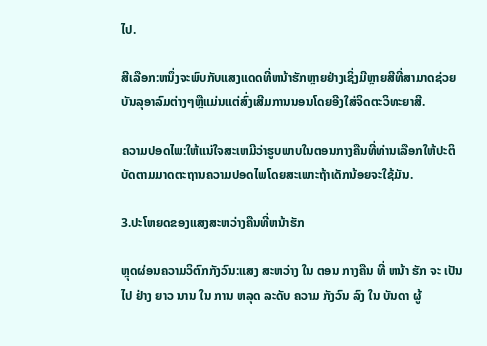ໄປ.

ສີເລືອກ:ຫນຶ່ງຈະພົບກັບແສງແດດທີ່ຫນ້າຮັກຫຼາຍຢ່າງເຊິ່ງມີຫຼາຍສີທີ່ສາມາດຊ່ວຍບັນລຸອາລົມຕ່າງໆຫຼືແມ່ນແຕ່ສົ່ງເສີມການນອນໂດຍອີງໃສ່ຈິດຕະວິທະຍາສີ.

ຄວາມປອດໄພ:ໃຫ້ແນ່ໃຈສະເຫມີວ່າຮູບພາບໃນຕອນກາງຄືນທີ່ທ່ານເລືອກໃຫ້ປະຕິບັດຕາມມາດຕະຖານຄວາມປອດໄພໂດຍສະເພາະຖ້າເດັກນ້ອຍຈະໃຊ້ມັນ.

3.ປະໂຫຍດຂອງແສງສະຫວ່າງຄືນທີ່ຫນ້າຮັກ

ຫຼຸດຜ່ອນຄວາມວິຕົກກັງວົນ:ແສງ ສະຫວ່າງ ໃນ ຕອນ ກາງຄືນ ທີ່ ຫນ້າ ຮັກ ຈະ ເປັນ ໄປ ຢ່າງ ຍາວ ນານ ໃນ ການ ຫລຸດ ລະດັບ ຄວາມ ກັງວົນ ລົງ ໃນ ບັນດາ ຜູ້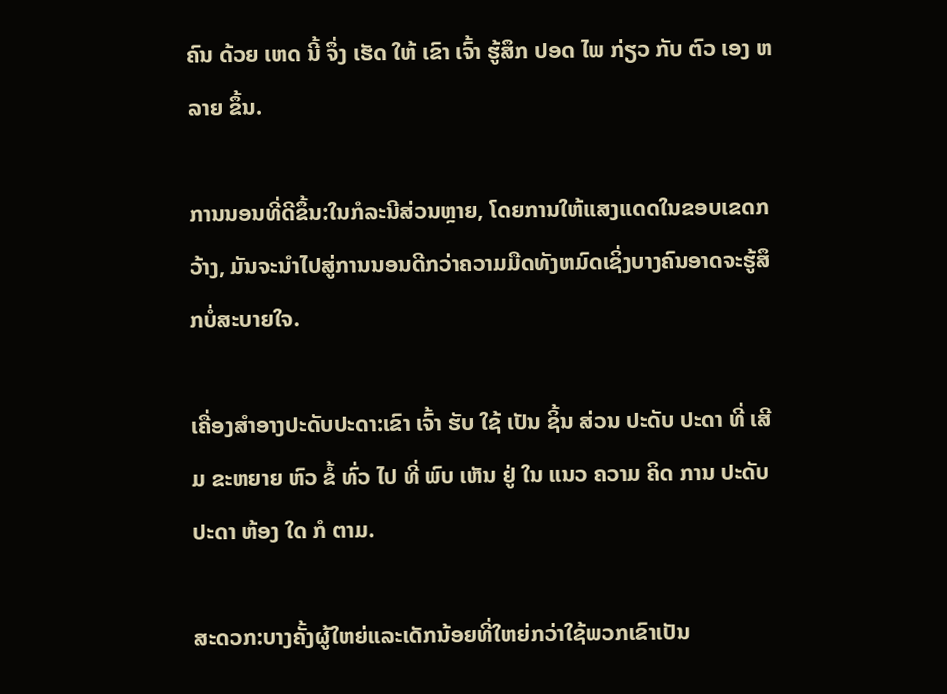ຄົນ ດ້ວຍ ເຫດ ນີ້ ຈຶ່ງ ເຮັດ ໃຫ້ ເຂົາ ເຈົ້າ ຮູ້ສຶກ ປອດ ໄພ ກ່ຽວ ກັບ ຕົວ ເອງ ຫລາຍ ຂຶ້ນ.

ການນອນທີ່ດີຂຶ້ນ:ໃນກໍລະນີສ່ວນຫຼາຍ, ໂດຍການໃຫ້ແສງແດດໃນຂອບເຂດກວ້າງ, ມັນຈະນໍາໄປສູ່ການນອນດີກວ່າຄວາມມືດທັງຫມົດເຊິ່ງບາງຄົນອາດຈະຮູ້ສຶກບໍ່ສະບາຍໃຈ.

ເຄື່ອງສໍາອາງປະດັບປະດາ:ເຂົາ ເຈົ້າ ຮັບ ໃຊ້ ເປັນ ຊິ້ນ ສ່ວນ ປະດັບ ປະດາ ທີ່ ເສີມ ຂະຫຍາຍ ຫົວ ຂໍ້ ທົ່ວ ໄປ ທີ່ ພົບ ເຫັນ ຢູ່ ໃນ ແນວ ຄວາມ ຄິດ ການ ປະດັບ ປະດາ ຫ້ອງ ໃດ ກໍ ຕາມ.

ສະດວກ:ບາງຄັ້ງຜູ້ໃຫຍ່ແລະເດັກນ້ອຍທີ່ໃຫຍ່ກວ່າໃຊ້ພວກເຂົາເປັນ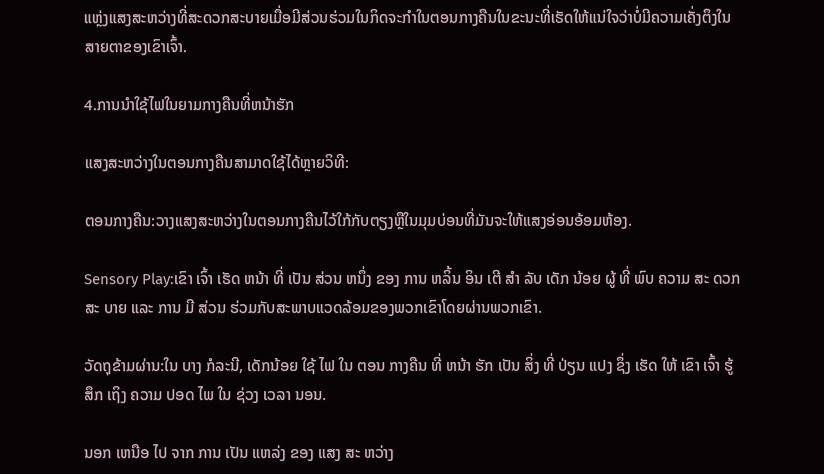ແຫຼ່ງແສງສະຫວ່າງທີ່ສະດວກສະບາຍເມື່ອມີສ່ວນຮ່ວມໃນກິດຈະກໍາໃນຕອນກາງຄືນໃນຂະນະທີ່ເຮັດໃຫ້ແນ່ໃຈວ່າບໍ່ມີຄວາມເຄັ່ງຕຶງໃນສາຍຕາຂອງເຂົາເຈົ້າ.

4.ການນໍາໃຊ້ໄຟໃນຍາມກາງຄືນທີ່ຫນ້າຮັກ

ແສງສະຫວ່າງໃນຕອນກາງຄືນສາມາດໃຊ້ໄດ້ຫຼາຍວິທີ:

ຕອນກາງຄືນ:ວາງແສງສະຫວ່າງໃນຕອນກາງຄືນໄວ້ໃກ້ກັບຕຽງຫຼືໃນມຸມບ່ອນທີ່ມັນຈະໃຫ້ແສງອ່ອນອ້ອມຫ້ອງ.

Sensory Play:ເຂົາ ເຈົ້າ ເຮັດ ຫນ້າ ທີ່ ເປັນ ສ່ວນ ຫນຶ່ງ ຂອງ ການ ຫລິ້ນ ອິນ ເຕີ ສໍາ ລັບ ເດັກ ນ້ອຍ ຜູ້ ທີ່ ພົບ ຄວາມ ສະ ດວກ ສະ ບາຍ ແລະ ການ ມີ ສ່ວນ ຮ່ວມກັບສະພາບແວດລ້ອມຂອງພວກເຂົາໂດຍຜ່ານພວກເຂົາ.

ວັດຖຸຂ້າມຜ່ານ:ໃນ ບາງ ກໍລະນີ, ເດັກນ້ອຍ ໃຊ້ ໄຟ ໃນ ຕອນ ກາງຄືນ ທີ່ ຫນ້າ ຮັກ ເປັນ ສິ່ງ ທີ່ ປ່ຽນ ແປງ ຊຶ່ງ ເຮັດ ໃຫ້ ເຂົາ ເຈົ້າ ຮູ້ສຶກ ເຖິງ ຄວາມ ປອດ ໄພ ໃນ ຊ່ວງ ເວລາ ນອນ.

ນອກ ເຫນືອ ໄປ ຈາກ ການ ເປັນ ແຫລ່ງ ຂອງ ແສງ ສະ ຫວ່າງ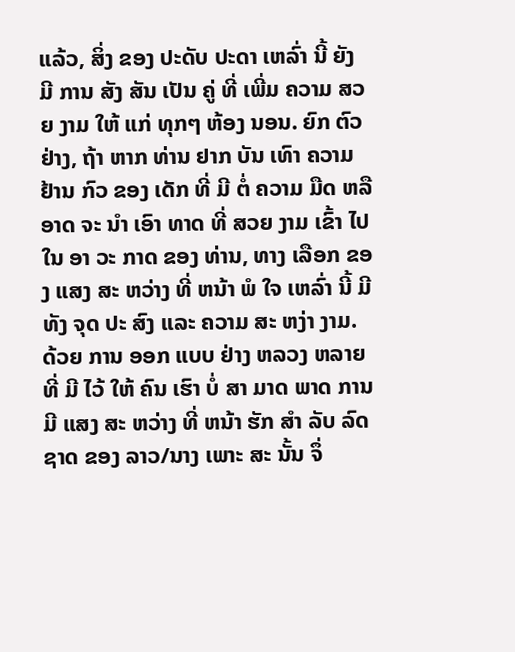ແລ້ວ, ສິ່ງ ຂອງ ປະດັບ ປະດາ ເຫລົ່າ ນີ້ ຍັງ ມີ ການ ສັງ ສັນ ເປັນ ຄູ່ ທີ່ ເພີ່ມ ຄວາມ ສວຍ ງາມ ໃຫ້ ແກ່ ທຸກໆ ຫ້ອງ ນອນ. ຍົກ ຕົວ ຢ່າງ, ຖ້າ ຫາກ ທ່ານ ຢາກ ບັນ ເທົາ ຄວາມ ຢ້ານ ກົວ ຂອງ ເດັກ ທີ່ ມີ ຕໍ່ ຄວາມ ມືດ ຫລື ອາດ ຈະ ນໍາ ເອົາ ທາດ ທີ່ ສວຍ ງາມ ເຂົ້າ ໄປ ໃນ ອາ ວະ ກາດ ຂອງ ທ່ານ, ທາງ ເລືອກ ຂອງ ແສງ ສະ ຫວ່າງ ທີ່ ຫນ້າ ພໍ ໃຈ ເຫລົ່າ ນີ້ ມີ ທັງ ຈຸດ ປະ ສົງ ແລະ ຄວາມ ສະ ຫງ່າ ງາມ. ດ້ວຍ ການ ອອກ ແບບ ຢ່າງ ຫລວງ ຫລາຍ ທີ່ ມີ ໄວ້ ໃຫ້ ຄົນ ເຮົາ ບໍ່ ສາ ມາດ ພາດ ການ ມີ ແສງ ສະ ຫວ່າງ ທີ່ ຫນ້າ ຮັກ ສໍາ ລັບ ລົດ ຊາດ ຂອງ ລາວ/ນາງ ເພາະ ສະ ນັ້ນ ຈຶ່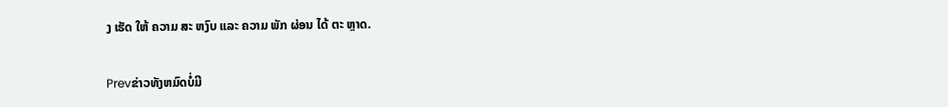ງ ເຮັດ ໃຫ້ ຄວາມ ສະ ຫງົບ ແລະ ຄວາມ ພັກ ຜ່ອນ ໄດ້ ຕະ ຫຼາດ.

Prevຂ່າວທັງຫມົດບໍ່ມີ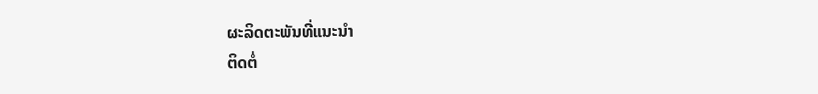ຜະລິດຕະພັນທີ່ແນະນໍາ
ຕິດຕໍ່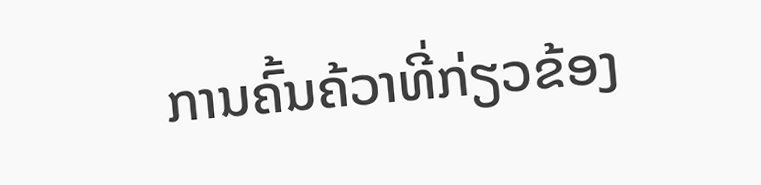ການຄົ້ນຄ້ວາທີ່ກ່ຽວຂ້ອງ